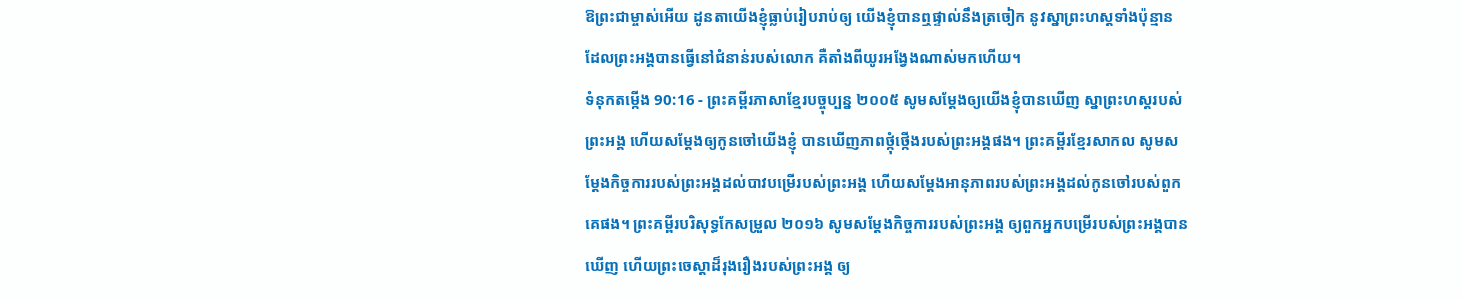ឱព្រះជាម្ចាស់អើយ ដូនតាយើងខ្ញុំធ្លាប់រៀបរាប់ឲ្យ យើងខ្ញុំបានឮផ្ទាល់នឹងត្រចៀក នូវស្នាព្រះហស្ដទាំងប៉ុន្មាន ដែលព្រះអង្គបានធ្វើនៅជំនាន់របស់លោក គឺតាំងពីយូរអង្វែងណាស់មកហើយ។
ទំនុកតម្កើង 90:16 - ព្រះគម្ពីរភាសាខ្មែរបច្ចុប្បន្ន ២០០៥ សូមសម្តែងឲ្យយើងខ្ញុំបានឃើញ ស្នាព្រះហស្ដរបស់ព្រះអង្គ ហើយសម្តែងឲ្យកូនចៅយើងខ្ញុំ បានឃើញភាពថ្កុំថ្កើងរបស់ព្រះអង្គផង។ ព្រះគម្ពីរខ្មែរសាកល សូមសម្ដែងកិច្ចការរបស់ព្រះអង្គដល់បាវបម្រើរបស់ព្រះអង្គ ហើយសម្ដែងអានុភាពរបស់ព្រះអង្គដល់កូនចៅរបស់ពួកគេផង។ ព្រះគម្ពីរបរិសុទ្ធកែសម្រួល ២០១៦ សូមសម្ដែងកិច្ចការរបស់ព្រះអង្គ ឲ្យពួកអ្នកបម្រើរបស់ព្រះអង្គបានឃើញ ហើយព្រះចេស្ដាដ៏រុងរឿងរបស់ព្រះអង្គ ឲ្យ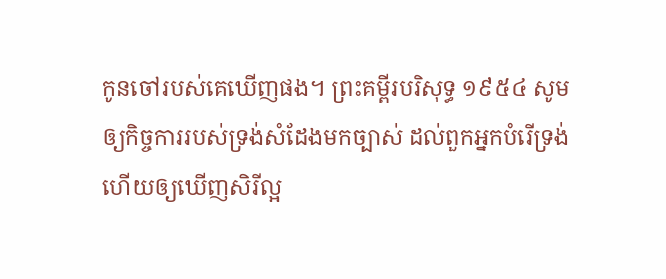កូនចៅរបស់គេឃើញផង។ ព្រះគម្ពីរបរិសុទ្ធ ១៩៥៤ សូមឲ្យកិច្ចការរបស់ទ្រង់សំដែងមកច្បាស់ ដល់ពួកអ្នកបំរើទ្រង់ ហើយឲ្យឃើញសិរីល្អ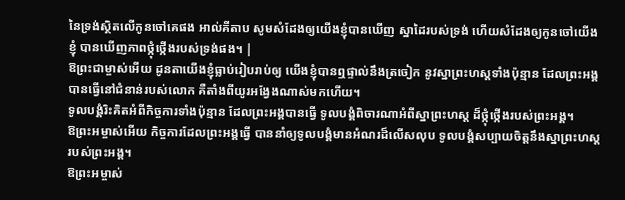នៃទ្រង់ស្ថិតលើកូនចៅគេផង អាល់គីតាប សូមសំដែងឲ្យយើងខ្ញុំបានឃើញ ស្នាដៃរបស់ទ្រង់ ហើយសំដែងឲ្យកូនចៅយើងខ្ញុំ បានឃើញភាពថ្កុំថ្កើងរបស់ទ្រង់ផង។ |
ឱព្រះជាម្ចាស់អើយ ដូនតាយើងខ្ញុំធ្លាប់រៀបរាប់ឲ្យ យើងខ្ញុំបានឮផ្ទាល់នឹងត្រចៀក នូវស្នាព្រះហស្ដទាំងប៉ុន្មាន ដែលព្រះអង្គបានធ្វើនៅជំនាន់របស់លោក គឺតាំងពីយូរអង្វែងណាស់មកហើយ។
ទូលបង្គំរិះគិតអំពីកិច្ចការទាំងប៉ុន្មាន ដែលព្រះអង្គបានធ្វើ ទូលបង្គំពិចារណាអំពីស្នាព្រះហស្ដ ដ៏ថ្កុំថ្កើងរបស់ព្រះអង្គ។
ឱព្រះអម្ចាស់អើយ កិច្ចការដែលព្រះអង្គធ្វើ បាននាំឲ្យទូលបង្គំមានអំណរដ៏លើសលុប ទូលបង្គំសប្បាយចិត្តនឹងស្នាព្រះហស្ដរបស់ព្រះអង្គ។
ឱព្រះអម្ចាស់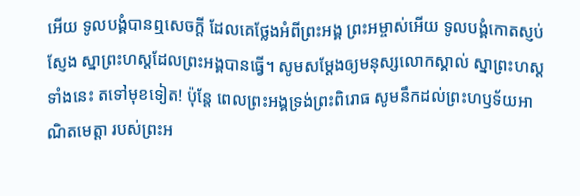អើយ ទូលបង្គំបានឮសេចក្ដី ដែលគេថ្លែងអំពីព្រះអង្គ ព្រះអម្ចាស់អើយ ទូលបង្គំកោតស្ញប់ស្ញែង ស្នាព្រះហស្ដដែលព្រះអង្គបានធ្វើ។ សូមសម្តែងឲ្យមនុស្សលោកស្គាល់ ស្នាព្រះហស្ដទាំងនេះ តទៅមុខទៀត! ប៉ុន្តែ ពេលព្រះអង្គទ្រង់ព្រះពិរោធ សូមនឹកដល់ព្រះហឫទ័យអាណិតមេត្តា របស់ព្រះអ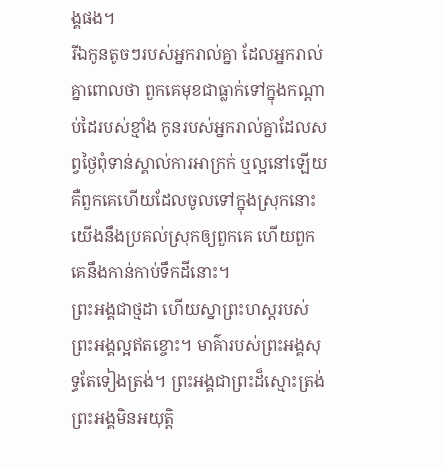ង្គផង។
រីឯកូនតូចៗរបស់អ្នករាល់គ្នា ដែលអ្នករាល់គ្នាពោលថា ពួកគេមុខជាធ្លាក់ទៅក្នុងកណ្ដាប់ដៃរបស់ខ្មាំង កូនរបស់អ្នករាល់គ្នាដែលសព្វថ្ងៃពុំទាន់ស្គាល់ការអាក្រក់ ឬល្អនៅឡើយ គឺពួកគេហើយដែលចូលទៅក្នុងស្រុកនោះ យើងនឹងប្រគល់ស្រុកឲ្យពួកគេ ហើយពួកគេនឹងកាន់កាប់ទឹកដីនោះ។
ព្រះអង្គជាថ្មដា ហើយស្នាព្រះហស្ដរបស់ព្រះអង្គល្អឥតខ្ចោះ។ មាគ៌ារបស់ព្រះអង្គសុទ្ធតែទៀងត្រង់។ ព្រះអង្គជាព្រះដ៏ស្មោះត្រង់ ព្រះអង្គមិនអយុត្តិ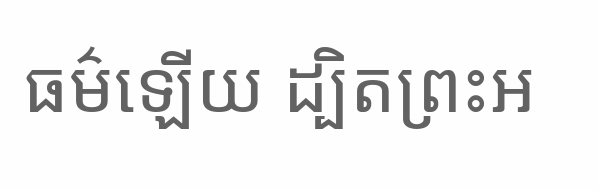ធម៌ឡើយ ដ្បិតព្រះអ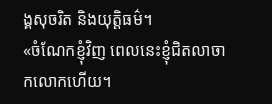ង្គសុចរិត និងយុត្តិធម៌។
«ចំណែកខ្ញុំវិញ ពេលនេះខ្ញុំជិតលាចាកលោកហើយ។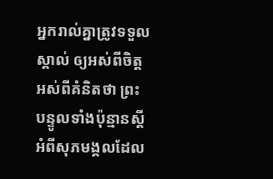អ្នករាល់គ្នាត្រូវទទួលស្គាល់ ឲ្យអស់ពីចិត្ត អស់ពីគំនិតថា ព្រះបន្ទូលទាំងប៉ុន្មានស្ដីអំពីសុភមង្គលដែល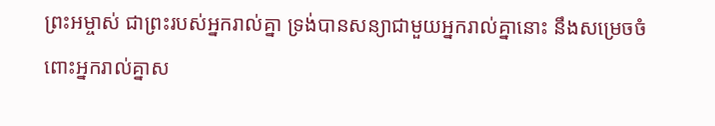ព្រះអម្ចាស់ ជាព្រះរបស់អ្នករាល់គ្នា ទ្រង់បានសន្យាជាមួយអ្នករាល់គ្នានោះ នឹងសម្រេចចំពោះអ្នករាល់គ្នាស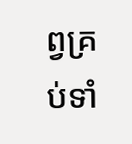ព្វគ្រប់ទាំ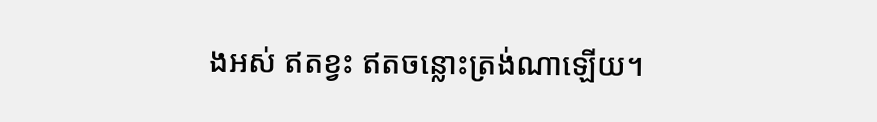ងអស់ ឥតខ្វះ ឥតចន្លោះត្រង់ណាឡើយ។